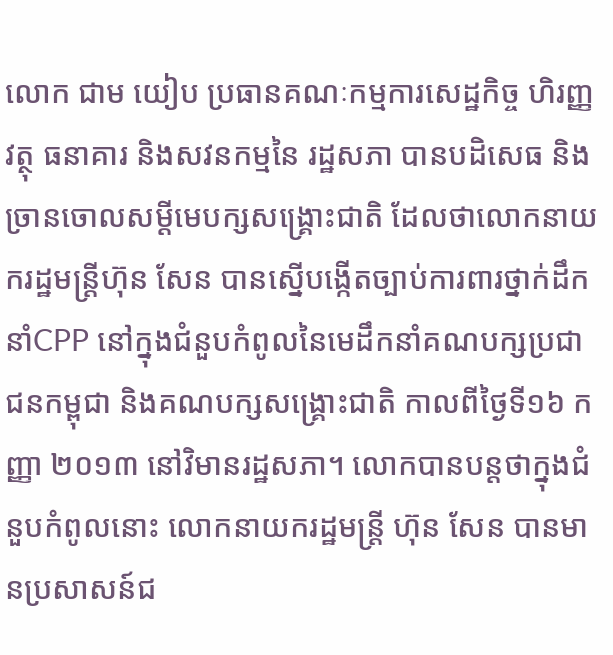លោក ជាម យៀប ប្រធានគណៈកម្មការសេដ្ឋកិច្ច ហិរញ្ញវត្ថុ ធនាគារ និងសវនកម្មនៃ រដ្ឋសភា បានបដិសេធ និងច្រានចោលសម្តីមេបក្សសង្គ្រោះជាតិ ដែលថាលោកនាយករដ្ឋមន្រ្តីហ៊ុន សែន បានស្នើបង្កើតច្បាប់ការពារថ្នាក់ដឹក នាំCPP នៅក្នុងជំនួបកំពូលនៃមេដឹកនាំគណបក្សប្រជាជនកម្ពុជា និងគណបក្សសង្គ្រោះជាតិ កាលពីថ្ងៃទី១៦ កញ្ញា ២០១៣ នៅវិមានរដ្ឋសភា។ លោកបានបន្តថាក្នុងជំនួបកំពូលនោះ លោកនាយករដ្ឋមន្រ្តី ហ៊ុន សែន បានមានប្រសាសន៍ជ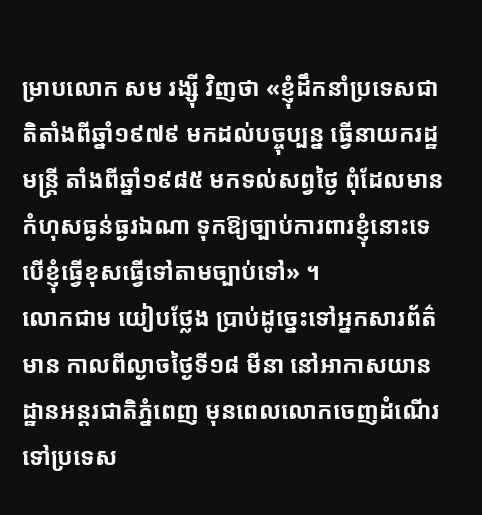ម្រាបលោក សម រង្ស៊ី វិញថា «ខ្ញុំដឹកនាំប្រទេសជាតិតាំងពីឆ្នាំ១៩៧៩ មកដល់បច្ចុប្បន្ន ធ្វើនាយករដ្ឋមន្ត្រី តាំងពីឆ្នាំ១៩៨៥ មកទល់សព្វថ្ងៃ ពុំដែលមានកំហុសធ្ងន់ធ្ងរឯណា ទុកឱ្យច្បាប់ការពារខ្ញុំនោះទេ បើខ្ញុំធ្វើខុសធ្វើទៅតាមច្បាប់ទៅ» ។
លោកជាម យៀបថ្លែង ប្រាប់ដូច្នេះទៅអ្នកសារព័ត៌មាន កាលពីល្ងាចថ្ងៃទី១៨ មីនា នៅអាកាសយានដ្ឋានអន្តរជាតិភ្នំពេញ មុនពេលលោកចេញដំណើរទៅប្រទេស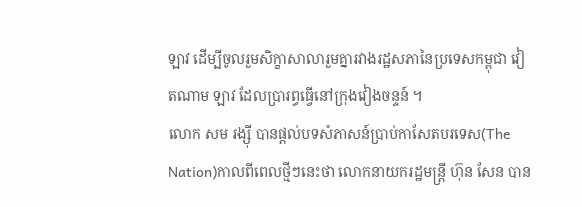ឡាវ ដើម្បីចូលរួមសិក្ខាសាលារួមគ្នារវាងរដ្ឋសភានៃប្រទេសកម្ពុជា វៀតណាម ឡាវ ដែលប្រារព្ធធ្វើនៅក្រុងវៀងចន្ទន៍ ។
លោក សម រង្ស៊ី បានផ្តល់បទសំភាសន៍ប្រាប់កាសែតបរទេស(The Nation)កាលពីពេលថ្មីៗនេះថា លោកនាយករដ្ឋមន្ត្រី ហ៊ុន សែន បាន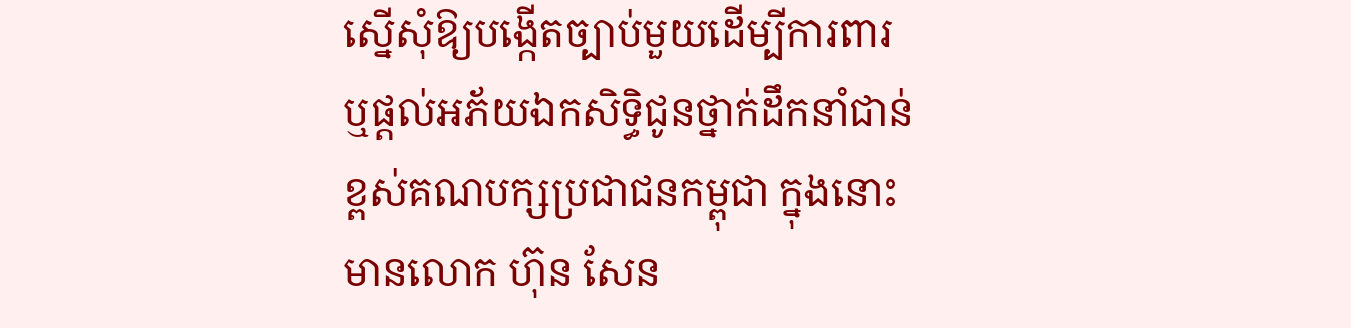ស្នើសុំឱ្យបង្កើតច្បាប់មួយដើម្បីការពារ ឬផ្តល់អភ័យឯកសិទ្ធិជូនថ្នាក់ដឹកនាំជាន់ខ្ពស់គណបក្សប្រជាជនកម្ពុជា ក្នុងនោះមានលោក ហ៊ុន សែន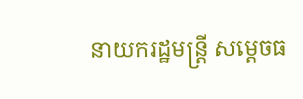នាយករដ្ឋមន្ត្រី សម្តេចធ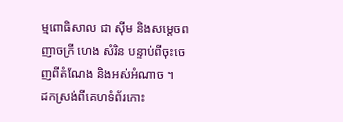ម្មពោធិសាល ជា ស៊ីម និងសម្តេចពញាចក្រី ហេង សំរិន បន្ទាប់ពីចុះចេញពីតំណែង និងអស់អំណាច ។
ដកស្រង់ពីគេហទំព័រកោះ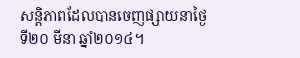សន្តិភាពដែលបានចេញផ្សាយនាថ្ងៃទី២០ មីនា ឆ្នាំ២០១៤។